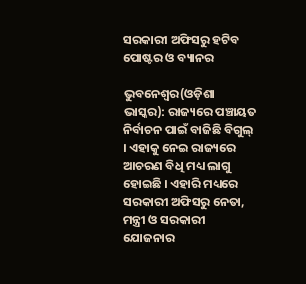ସରକାରୀ ଅଫିସରୁ ହଟିବ ପୋଷ୍ଟର ଓ ବ୍ୟାନର

ଭୁବନେଶ୍ୱର(ଓଡ଼ିଶା ଭାସ୍କର): ରାଜ୍ୟରେ ପଞ୍ଚାୟତ ନିର୍ବାଚନ ପାଇଁ ବାଜିଛି ବିଗୁଲ୍ । ଏହାକୁ ନେଇ ରାଜ୍ୟରେ ଆଚରଣ ବିଧି ମଧ୍ୟ ଲାଗୁ ହୋଇଛି । ଏହାରି ମଧ୍ୟରେ ସରକାରୀ ଅଫିସରୁ ନେତା, ମନ୍ତ୍ରୀ ଓ ସରକାରୀ ଯୋଜନାର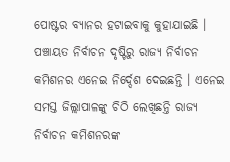ପୋଷ୍ଟର ବ୍ୟାନର ହଟାଇବାକୁ କୁହାଯାଇଛି । ପଞ୍ଚାୟତ ନିର୍ବାଚନ ଦୃଷ୍ଟିରୁ ରାଜ୍ୟ ନିର୍ବାଚନ କମିଶନର ଏନେଇ ନିର୍ଦ୍ଦେଶ ଦେଇଛନ୍ତି । ଏନେଇ ସମସ୍ତ ଜିଲ୍ଲାପାଳଙ୍କୁ ଚିଠି ଲେଖିଛନ୍ତି ରାଜ୍ୟ ନିର୍ବାଚନ କମିଶନରଙ୍କ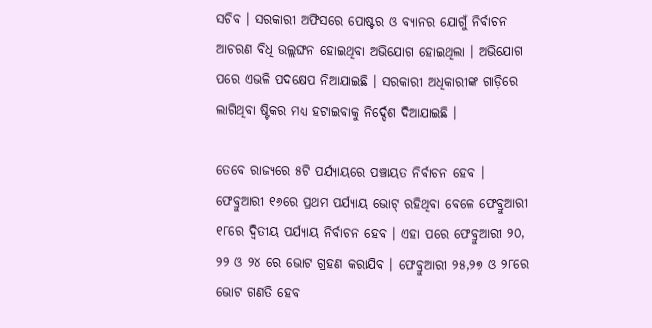ସଚିବ । ସରକାରୀ ଅଫିସରେ ପୋଷ୍ଟର ଓ ବ୍ୟାନର ଯୋଗୁଁ ନିର୍ବାଚନ ଆଚରଣ ବିଧି ଉଲ୍ଲଙ୍ଘନ ହୋଇଥିବା ଅଭିଯୋଗ ହୋଇଥିଲା । ଅଭିଯୋଗ ପରେ ଏଭଳି ପଦକ୍ଷେପ ନିଆଯାଇଛି । ସରକାରୀ ଅଧିକାରୀଙ୍କ ଗାଡ଼ିରେ ଲାଗିଥିବା ଷ୍ଟିକର ମଧ୍ୟ ହଟାଇବାକୁ ନିର୍ଦ୍ଦେଶ ଦିଆଯାଇଛି ।

ତେବେ ରାଜ୍ୟରେ ୫ଟି ପର୍ଯ୍ୟାୟରେ ପଞ୍ଚାୟତ ନିର୍ବାଚନ ହେବ । ଫେବ୍ରୁଆରୀ ୧୬ରେ ପ୍ରଥମ ପର୍ଯ୍ୟାୟ ଭୋଟ୍ ରହିଥିବା ବେଳେ ଫେବ୍ରୁଆରୀ ୧୮ରେ ଦ୍ୱିତୀୟ ପର୍ଯ୍ୟାୟ ନିର୍ବାଚନ ହେବ । ଏହା ପରେ ଫେବ୍ରୁଆରୀ ୨୦, ୨୨ ଓ ୨୪ ରେ ଭୋଟ ଗ୍ରହଣ କରାଯିବ । ଫେବ୍ରୁଆରୀ ୨୫,୨୭ ଓ ୨୮ରେ ଭୋଟ ଗଣତି ହେବ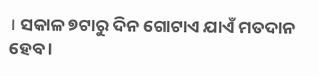। ସକାଳ ୭ଟାରୁ ଦିନ ଗୋଟାଏ ଯାଏଁ ମତଦାନ ହେବ ।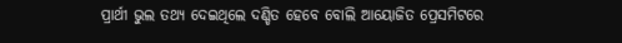ପ୍ରାର୍ଥୀ ଭୁଲ ତଥ୍ୟ ଦେଇଥିଲେ ଦଣ୍ଡିତ ହେବେ ବୋଲି ଆୟୋଜିତ ପ୍ରେସମିଟରେ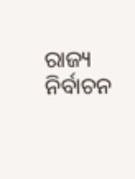ରାଜ୍ୟ ନିର୍ବାଚନ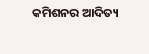କମିଶନର ଆଦିତ୍ୟ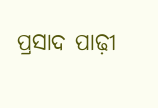ପ୍ରସାଦ ପାଢ଼ୀ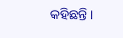କହିଛନ୍ତି ।